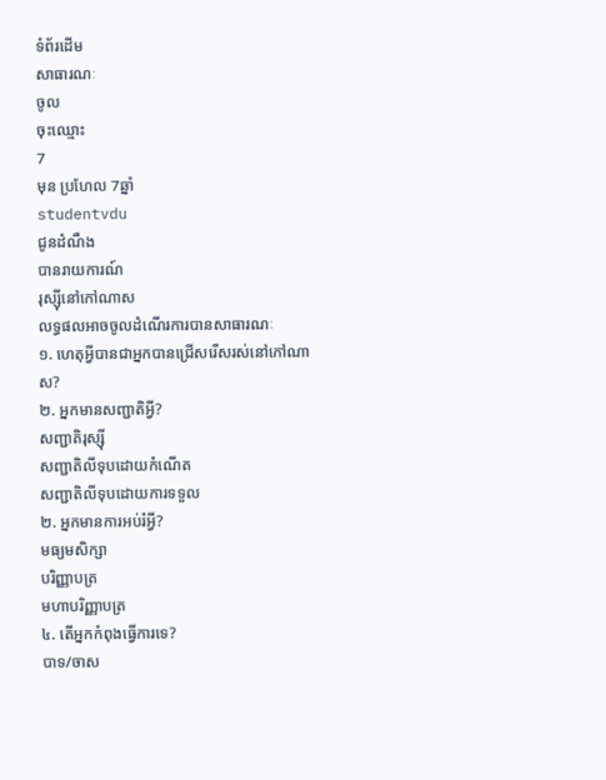ទំព័រដើម
សាធារណៈ
ចូល
ចុះឈ្មោះ
7
មុន ប្រហែល 7ឆ្នាំ
studentvdu
ជូនដំណឹង
បានរាយការណ៍
រុស្ស៊ីនៅកៅណាស
លទ្ធផលអាចចូលដំណើរការបានសាធារណៈ
១. ហេតុអ្វីបានជាអ្នកបានជ្រើសរើសរស់នៅកៅណាស?
២. អ្នកមានសញ្ជាតិអ្វី?
សញ្ជាតិរុស្ស៊ី
សញ្ជាតិលីទុបដោយកំណើត
សញ្ជាតិលីទុបដោយការទទួល
២. អ្នកមានការអប់រំអ្វី?
មធ្យមសិក្សា
បរិញ្ញាបត្រ
មហាបរិញ្ញាបត្រ
៤. តើអ្នកកំពុងធ្វើការទេ?
បាទ/ចាស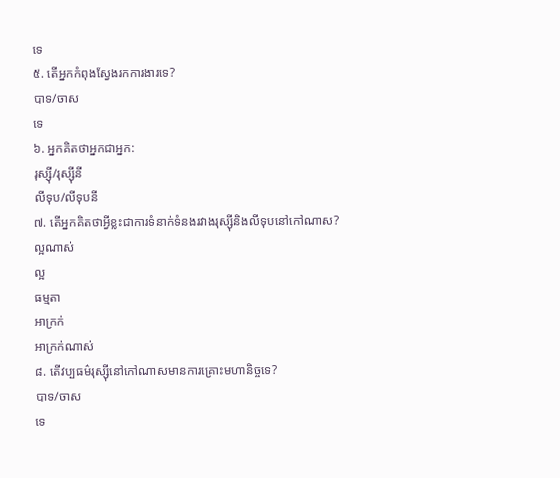ទេ
៥. តើអ្នកកំពុងស្វែងរកការងារទេ?
បាទ/ចាស
ទេ
៦. អ្នកគិតថាអ្នកជាអ្នក:
រុស្ស៊ី/រុស្ស៊ីនី
លីទុប/លីទុបនី
៧. តើអ្នកគិតថាអ្វីខ្លះជាការទំនាក់ទំនងរវាងរុស្ស៊ីនិងលីទុបនៅកៅណាស?
ល្អណាស់
ល្អ
ធម្មតា
អាក្រក់
អាក្រក់ណាស់
៨. តើវប្បធម៌រុស្ស៊ីនៅកៅណាសមានការគ្រោះមហានិច្ចទេ?
បាទ/ចាស
ទេ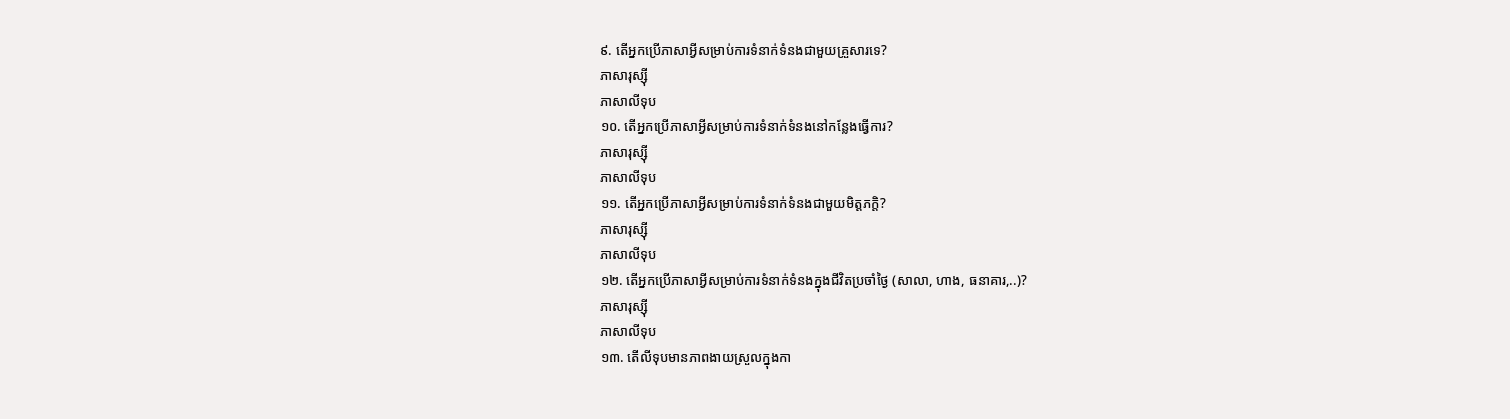៩. តើអ្នកប្រើភាសាអ្វីសម្រាប់ការទំនាក់ទំនងជាមួយគ្រួសារទេ?
ភាសារុស្ស៊ី
ភាសាលីទុប
១០. តើអ្នកប្រើភាសាអ្វីសម្រាប់ការទំនាក់ទំនងនៅកន្លែងធ្វើការ?
ភាសារុស្ស៊ី
ភាសាលីទុប
១១. តើអ្នកប្រើភាសាអ្វីសម្រាប់ការទំនាក់ទំនងជាមួយមិត្តភក្តិ?
ភាសារុស្ស៊ី
ភាសាលីទុប
១២. តើអ្នកប្រើភាសាអ្វីសម្រាប់ការទំនាក់ទំនងក្នុងជីវិតប្រចាំថ្ងៃ (សាលា, ហាង, ធនាគារ,..)?
ភាសារុស្ស៊ី
ភាសាលីទុប
១៣. តើលីទុបមានភាពងាយស្រួលក្នុងកា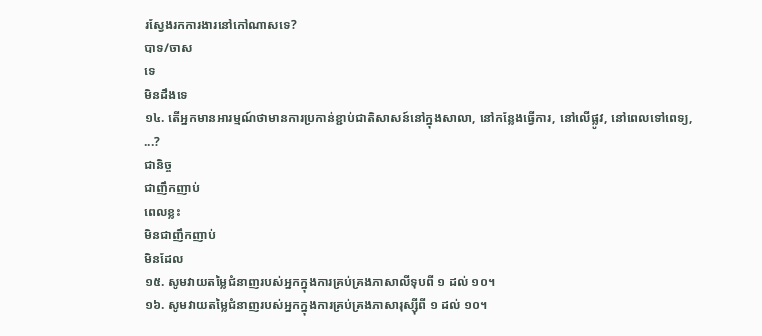រស្វែងរកការងារនៅកៅណាសទេ?
បាទ/ចាស
ទេ
មិនដឹងទេ
១៤. តើអ្នកមានអារម្មណ៍ថាមានការប្រកាន់ខ្ជាប់ជាតិសាសន៍នៅក្នុងសាលា, នៅកន្លែងធ្វើការ, នៅលើផ្លូវ, នៅពេលទៅពេទ្យ, ...?
ជានិច្ច
ជាញឹកញាប់
ពេលខ្លះ
មិនជាញឹកញាប់
មិនដែល
១៥. សូមវាយតម្លៃជំនាញរបស់អ្នកក្នុងការគ្រប់គ្រងភាសាលីទុបពី ១ ដល់ ១០។
១៦. សូមវាយតម្លៃជំនាញរបស់អ្នកក្នុងការគ្រប់គ្រងភាសារុស្ស៊ីពី ១ ដល់ ១០។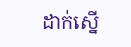ដាក់ស្នើ